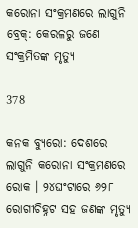କରୋନା ସଂକ୍ରମଣରେ ଲାଗୁନି ବ୍ରେକ୍: କେରଳରୁ ଜଣେ ସଂକ୍ରମିତଙ୍କ ମୃତ୍ୟୁ

378

କନକ ବ୍ୟୁରୋ: ଦେଶରେ ଲାଗୁନି କରୋନା ସଂକ୍ରମଣରେ ରୋକ । ୨୪ଘଂଟାରେ ୬୨୮ ରୋଗୀଚିହ୍ନଟ ସହ ଜଣଙ୍କ ମୃତ୍ୟୁ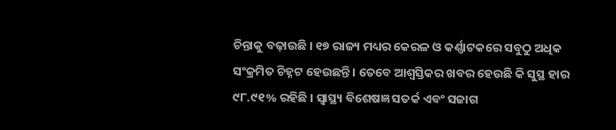ଚିନ୍ତାକୁ ବଢ଼ାଉଛି । ୧୭ ରାଜ୍ୟ ମଧ୍ୟର କେରଳ ଓ କର୍ଣ୍ଣାଟକରେ ସବୁଠୁ ଅଧିକ ସଂକ୍ରମିତ ଚିହ୍ନଟ ହେଉଛନ୍ତି । ତେବେ ଆଶ୍ୱସ୍ତିକର ଖବର ହେଉଛି କି ସୁସ୍ଥ ହାର ୯୮.୯୧% ରହିଛି । ସ୍ୱାସ୍ଥ୍ୟ ବିଶେଷଜ୍ଞ ସତର୍କ ଏବଂ ସଜାଗ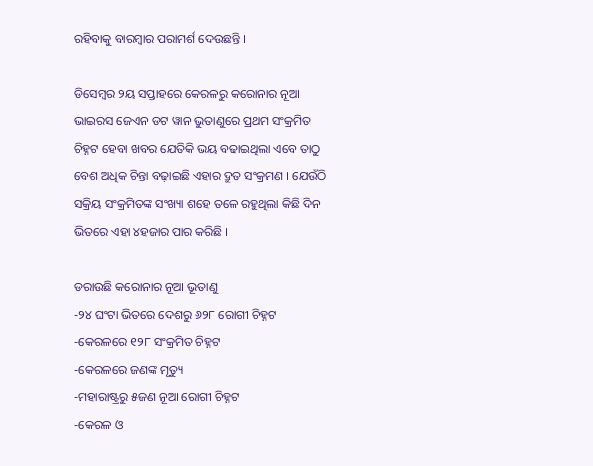ରହିବାକୁ ବାରମ୍ବାର ପରାମର୍ଶ ଦେଉଛନ୍ତି ।

ଡିସେମ୍ବର ୨ୟ ସପ୍ତାହରେ କେରଳରୁ କରୋନାର ନୂଆ ଭାଇରସ ଜେଏନ ଡଟ ୱାନ ଭୁତାଣୁରେ ପ୍ରଥମ ସଂକ୍ରମିତ ଚିହ୍ନଟ ହେବା ଖବର ଯେତିକି ଭୟ ବଢାଇଥିଲା ଏବେ ତାଠୁ ବେଶ ଅଧିକ ଚିନ୍ତା ବଢ଼ାଇଛି ଏହାର ଦ୍ରୁତ ସଂକ୍ରମଣ । ଯେଉଁଠି ସକ୍ରିୟ ସଂକ୍ରମିତଙ୍କ ସଂଖ୍ୟା ଶହେ ତଳେ ରହୁଥିଲା କିଛି ଦିନ ଭିତରେ ଏହା ୪ହଜାର ପାର କରିଛି ।

ଡରାଉଛି କରୋନାର ନୂଆ ଭୂତାଣୁ
-୨୪ ଘଂଟା ଭିତରେ ଦେଶରୁ ୬୨୮ ରୋଗୀ ଚିହ୍ନଟ
-କେରଳରେ ୧୨୮ ସଂକ୍ରମିତ ଚିହ୍ନଟ
-କେରଳରେ ଜଣଙ୍କ ମୃତ୍ୟୁ
-ମହାରାଷ୍ଟ୍ରରୁ ୫ଜଣ ନୂଆ ରୋଗୀ ଚିହ୍ନଟ
-କେରଳ ଓ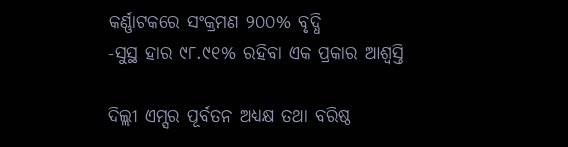କର୍ଣ୍ଣାଟକରେ ସଂକ୍ରମଣ ୨୦୦% ବୃଦ୍ଧି
-ସୁସ୍ଥ ହାର ୯୮.୯୧% ରହିବା ଏକ ପ୍ରକାର ଆଶ୍ୱସ୍ତି

ଦିଲ୍ଲୀ ଏମ୍ସର ପୂର୍ବତନ ଅଧ୍ୟକ୍ଷ ତଥା ବରିଷ୍ଠ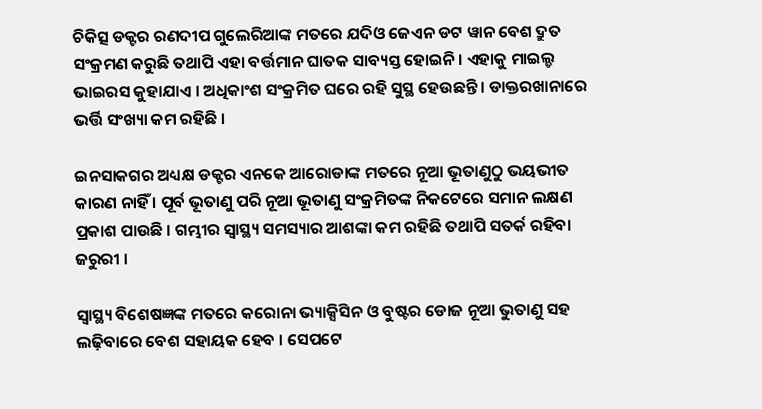ଚିକିତ୍ସ ଡକ୍ଟର ରଣଦୀପ ଗୁଲେରିଆଙ୍କ ମତରେ ଯଦିଓ ଜେଏନ ଡଟ ୱାନ ବେଶ ଦ୍ରୁତ ସଂକ୍ରମଣ କରୁଛି ତଥାପି ଏହା ବର୍ତ୍ତମାନ ଘାତକ ସାବ୍ୟସ୍ତ ହୋଇନି । ଏହାକୁ ମାଇଲ୍ଡ ଭାଇରସ କୁହାଯାଏ । ଅଧିକାଂଶ ସଂକ୍ରମିତ ଘରେ ରହି ସୁସ୍ଥ ହେଉଛନ୍ତି । ଡାକ୍ତରଖାନାରେ ଭର୍ତ୍ତି ସଂଖ୍ୟା କମ ରହିଛି ।

ଇନସାକଗର ଅଧ୍ୟକ୍ଷ ଡକ୍ଟର ଏନକେ ଆରୋଡାଙ୍କ ମତରେ ନୂଆ ଭୂତାଣୁଠୁ ଭୟଭୀତ କାରଣ ନାହିଁ । ପୂର୍ବ ଭୂତାଣୁ ପରି ନୂଆ ଭୂତାଣୁ ସଂକ୍ରମିତଙ୍କ ନିକଟେରେ ସମାନ ଲକ୍ଷଣ ପ୍ରକାଶ ପାଉଛି । ଗମ୍ଭୀର ସ୍ୱାସ୍ଥ୍ୟ ସମସ୍ୟାର ଆଶଙ୍କା କମ ରହିଛି ତଥାପି ସତର୍କ ରହିବା ଜରୁରୀ ।

ସ୍ୱାସ୍ଥ୍ୟ ବିଶେଷଜ୍ଞଙ୍କ ମତରେ କରୋନା ଭ୍ୟାକ୍ସିସିନ ଓ ବୁଷ୍ଟର ଡୋଜ ନୂଆ ଭୁତାଣୁ ସହ ଲଢ଼ିବାରେ ବେଶ ସହାୟକ ହେବ । ସେପଟେ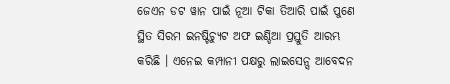ଜେଏନ ଡଟ ୱାନ ପାଇଁ ନୂଆ ଟିକା ତିଆରି ପାଇଁ ପୁଣେ ସ୍ଥିତ ସିରମ ଇନଷ୍ଟିଚ୍ୟୁଟ ଅଫ ଇଣ୍ଡିଆ ପ୍ରସ୍ତୁତି ଆରମ୍ଭ କରିଛି । ଏନେଇ କମ୍ପାନୀ ପକ୍ଷରୁ ଲାଇସେନ୍ସ ଆବେଦନ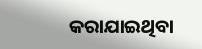କରାଯାଇଥିବା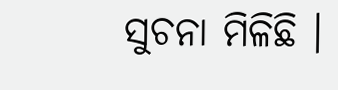ସୁଚନା ମିଳିଛି ।